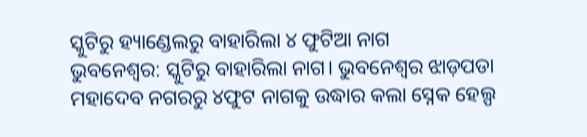ସ୍କୁଟିରୁ ହ୍ୟାଣ୍ଡେଲରୁ ବାହାରିଲା ୪ ଫୁଟିଆ ନାଗ
ଭୁବନେଶ୍ୱର: ସ୍କୁଟିରୁ ବାହାରିଲା ନାଗ। ଭୁବନେଶ୍ୱର ଝାଡ଼ପଡା ମହାଦେବ ନଗରରୁ ୪ଫୁଟ ନାଗକୁ ଉଦ୍ଧାର କଲା ସ୍ନେକ ହେଲ୍ପ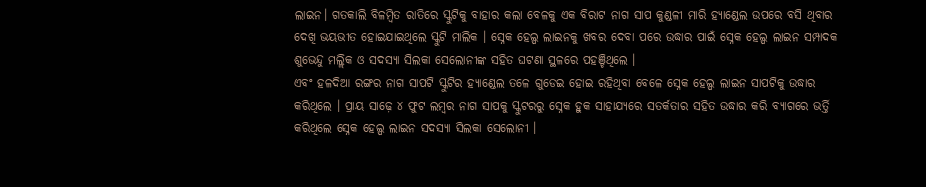ଲାଇନ। ଗତକାଲି ବିଳମ୍ବିତ ରାତିରେ ସ୍କୁଟିକୁ ବାହାର କଲା ବେଳକୁ ଏକ ବିରାଟ ନାଗ ସାପ କୁଣ୍ଡଳୀ ମାରି ହ୍ୟାଣ୍ଡେଲ ଉପରେ ବସି ଥିବାର ଦେଖି ଭୟଭୀତ ହୋଇଯାଇଥିଲେ ସ୍କୁଟି ମାଲିକ । ସ୍ନେକ ହେଲ୍ପ ଲାଇନକୁ ଖବର ଦେବା ପରେ ଉଦ୍ଧାର ପାଇଁ ସ୍ନେକ ହେଲ୍ପ ଲାଇନ ସମ୍ପାଦକ ଶୁଭେନ୍ଦୁ ମଲ୍ଲିକ ଓ ସଦସ୍ୟା ସିଲକା ସେଲୋନୀଙ୍କ ସହିତ ଘଟଣା ସ୍ଥଳରେ ପହଞ୍ଚିଥିଲେ ।
ଏବଂ ହଳଦିଆ ରଙ୍ଗର ନାଗ ସାପଟି ସ୍କୁଟିର ହ୍ୟାଣ୍ଡେଲ ତଳେ ଗୁଡେଇ ହୋଇ ରହିଥିବା ବେଳେ ସ୍ନେକ ହେଲ୍ପ ଲାଇନ ସାପଟିକୁ ଉଦ୍ଧାର କରିଥିଲେ । ପ୍ରାୟ ସାଢ଼େ ୪ ଫୁଟ ଲମ୍ବର ନାଗ ସାପକୁ ସ୍କୁଟରରୁ ସ୍ନେକ ହୁକ ସାହାଯ୍ୟରେ ସତର୍କତାର ସହିତ ଉଦ୍ଧାର କରି ବ୍ୟାଗରେ ଭର୍ତ୍ତି କରିଥିଲେ ସ୍ନେକ ହେଲ୍ପ ଲାଇନ ସଦସ୍ୟା ସିଲକା ସେଲୋନୀ ।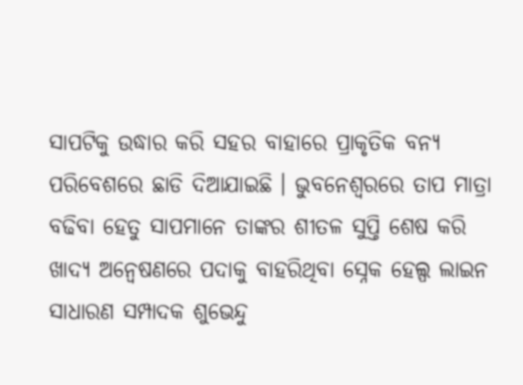ସାପଟିକୁ ଉଦ୍ଧାର କରି ସହର ବାହାରେ ପ୍ରାକୃତିକ ବନ୍ୟ ପରିବେଶରେ ଛାଡି ଦିଆଯାଇଛି । ଭୁବନେଶ୍ୱରରେ ତାପ ମାତ୍ରା ବଢିବା ହେତୁ ସାପମାନେ ତାଙ୍କର ଶୀତଳ ସୁପ୍ତି ଶେଷ କରି ଖାଦ୍ୟ ଅନ୍ୱେଷଣରେ ପଦାକୁ ବାହରିଥିବା ସ୍ନେକ ହେଲ୍ପ ଲାଇନ ସାଧାରଣ ସମ୍ପାଦକ ଶୁଭେନ୍ଦୁ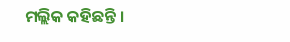ମଲ୍ଲିକ କହିଛନ୍ତି ।